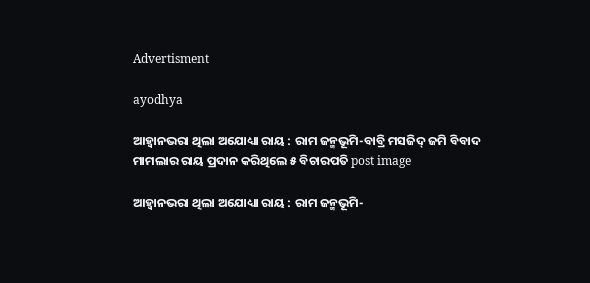Advertisment

ayodhya

ଆହ୍ୱାନଭରା ଥିଲା ଅଯୋଧ୍ୟା ରାୟ : ରାମ ଜନ୍ମଭୂମି-ବାବ୍ରି ମସଜିଦ୍‌ ଜମି ବିବାଦ ମାମଲାର ରାୟ ପ୍ରଦାନ କରିଥିଲେ ୫ ବିଚାରପତି post image

ଆହ୍ୱାନଭରା ଥିଲା ଅଯୋଧ୍ୟା ରାୟ : ରାମ ଜନ୍ମଭୂମି-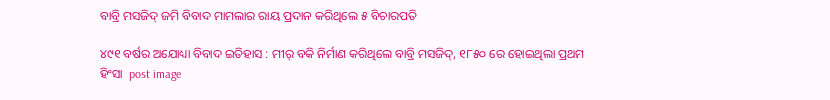ବାବ୍ରି ମସଜିଦ୍‌ ଜମି ବିବାଦ ମାମଲାର ରାୟ ପ୍ରଦାନ କରିଥିଲେ ୫ ବିଚାରପତି

୪୯୧ ବର୍ଷର ଅଯୋଧ୍ୟା ବିବାଦ ଇତିହାସ : ମୀର୍ ବକି ନିର୍ମାଣ କରିଥିଲେ ବାବ୍ରି ମସଜିଦ୍, ୧୮୫୦ ରେ ହୋଇଥିଲା ପ୍ରଥମ ହିଂସା  post image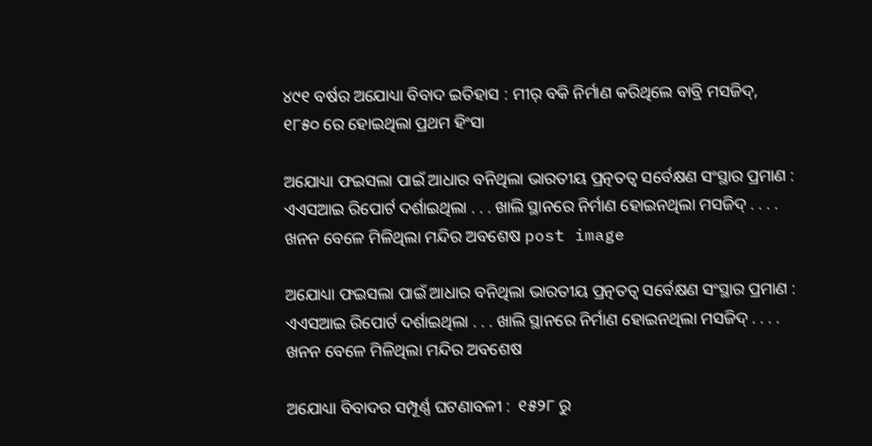୪୯୧ ବର୍ଷର ଅଯୋଧ୍ୟା ବିବାଦ ଇତିହାସ : ମୀର୍ ବକି ନିର୍ମାଣ କରିଥିଲେ ବାବ୍ରି ମସଜିଦ୍, ୧୮୫୦ ରେ ହୋଇଥିଲା ପ୍ରଥମ ହିଂସା

ଅଯୋଧ୍ୟା ଫଇସଲା ପାଇଁ ଆଧାର ବନିଥିଲା ଭାରତୀୟ ପ୍ରତ୍ନତତ୍ୱ ସର୍ବେକ୍ଷଣ ସଂସ୍ଥାର ପ୍ରମାଣ : ଏଏସଆଇ ରିପୋର୍ଟ ଦର୍ଶାଇଥିଲା . . . ଖାଲି ସ୍ଥାନରେ ନିର୍ମାଣ ହୋଇନଥିଲା ମସଜିଦ୍ . . . . ଖନନ ବେଳେ ମିଳିଥିଲା ମନ୍ଦିର ଅବଶେଷ post image

ଅଯୋଧ୍ୟା ଫଇସଲା ପାଇଁ ଆଧାର ବନିଥିଲା ଭାରତୀୟ ପ୍ରତ୍ନତତ୍ୱ ସର୍ବେକ୍ଷଣ ସଂସ୍ଥାର ପ୍ରମାଣ : ଏଏସଆଇ ରିପୋର୍ଟ ଦର୍ଶାଇଥିଲା . . . ଖାଲି ସ୍ଥାନରେ ନିର୍ମାଣ ହୋଇନଥିଲା ମସଜିଦ୍ . . . . ଖନନ ବେଳେ ମିଳିଥିଲା ମନ୍ଦିର ଅବଶେଷ

ଅଯୋଧ୍ୟା ବିବାଦର ସମ୍ପୂର୍ଣ୍ଣ ଘଟଣାବଳୀ :  ୧୫୨୮ ରୁ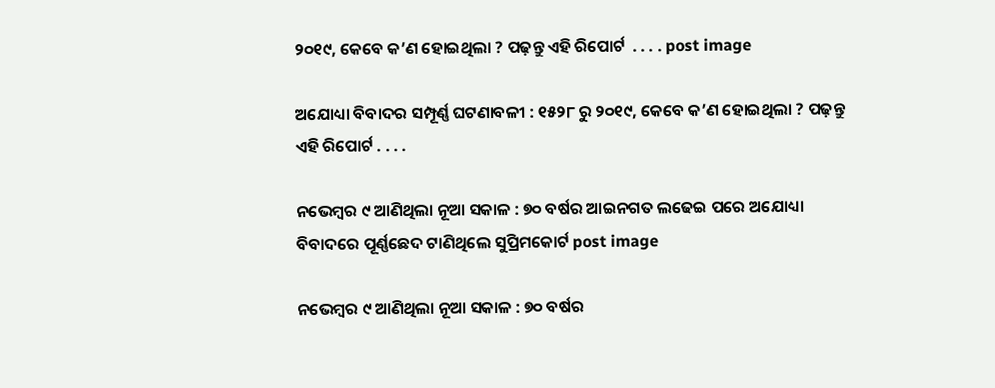୨୦୧୯, କେବେ କ’ଣ ହୋଇଥିଲା ? ପଢ଼ନ୍ତୁ ଏହି ରିପୋର୍ଟ  . . . . post image

ଅଯୋଧ୍ୟା ବିବାଦର ସମ୍ପୂର୍ଣ୍ଣ ଘଟଣାବଳୀ : ୧୫୨୮ ରୁ ୨୦୧୯, କେବେ କ’ଣ ହୋଇଥିଲା ? ପଢ଼ନ୍ତୁ ଏହି ରିପୋର୍ଟ . . . .

ନଭେମ୍ବର ୯ ଆଣିଥିଲା ନୂଆ ସକାଳ : ୭୦ ବର୍ଷର ଆଇନଗତ ଲଢେଇ ପରେ ଅଯୋଧ୍ୟା ବିବାଦରେ ପୂର୍ଣ୍ଣଛେଦ ଟାଣିଥିଲେ ସୁପ୍ରିମକୋର୍ଟ post image

ନଭେମ୍ବର ୯ ଆଣିଥିଲା ନୂଆ ସକାଳ : ୭୦ ବର୍ଷର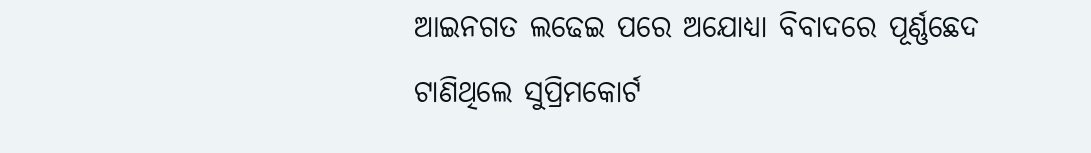ଆଇନଗତ ଲଢେଇ ପରେ ଅଯୋଧ୍ୟା ବିବାଦରେ ପୂର୍ଣ୍ଣଛେଦ ଟାଣିଥିଲେ ସୁପ୍ରିମକୋର୍ଟ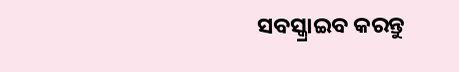ସବସ୍କ୍ରାଇବ କରନ୍ତୁ